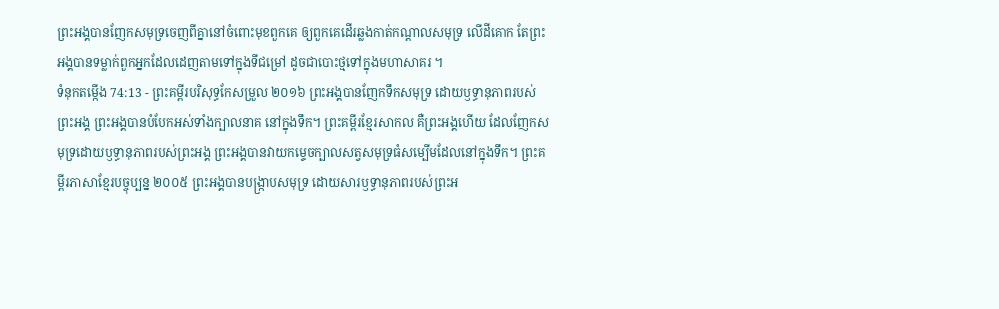ព្រះអង្គបានញែកសមុទ្រចេញពីគ្នានៅចំពោះមុខពួកគេ ឲ្យពួកគេដើរឆ្លងកាត់កណ្ដាលសមុទ្រ លើដីគោក តែព្រះអង្គបានទម្លាក់ពួកអ្នកដែលដេញតាមទៅក្នុងទីជម្រៅ ដូចជាបោះថ្មទៅក្នុងមហាសាគរ ។
ទំនុកតម្កើង 74:13 - ព្រះគម្ពីរបរិសុទ្ធកែសម្រួល ២០១៦ ព្រះអង្គបានញែកទឹកសមុទ្រ ដោយឫទ្ធានុភាពរបស់ព្រះអង្គ ព្រះអង្គបានបំបែកអស់ទាំងក្បាលនាគ នៅក្នុងទឹក។ ព្រះគម្ពីរខ្មែរសាកល គឺព្រះអង្គហើយ ដែលញែកសមុទ្រដោយឫទ្ធានុភាពរបស់ព្រះអង្គ ព្រះអង្គបានវាយកម្ទេចក្បាលសត្វសមុទ្រធំសម្បើមដែលនៅក្នុងទឹក។ ព្រះគម្ពីរភាសាខ្មែរបច្ចុប្បន្ន ២០០៥ ព្រះអង្គបានបង្ក្រាបសមុទ្រ ដោយសារឫទ្ធានុភាពរបស់ព្រះអ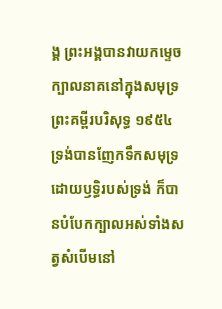ង្គ ព្រះអង្គបានវាយកម្ទេចក្បាលនាគនៅក្នុងសមុទ្រ ព្រះគម្ពីរបរិសុទ្ធ ១៩៥៤ ទ្រង់បានញែកទឹកសមុទ្រដោយឫទ្ធិរបស់ទ្រង់ ក៏បានបំបែកក្បាលអស់ទាំងសត្វសំបើមនៅ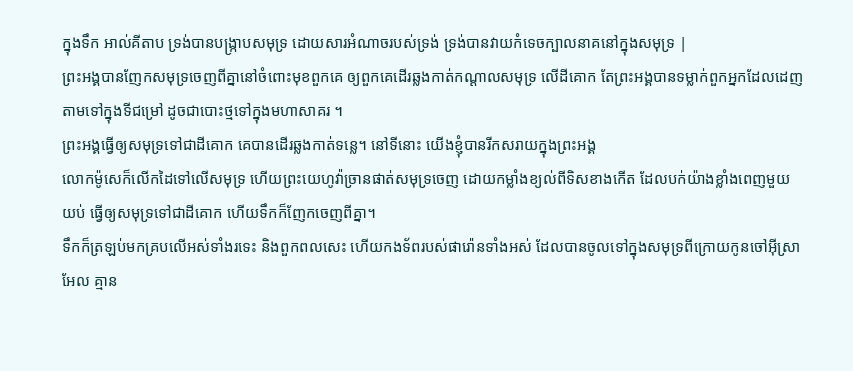ក្នុងទឹក អាល់គីតាប ទ្រង់បានបង្ក្រាបសមុទ្រ ដោយសារអំណាចរបស់ទ្រង់ ទ្រង់បានវាយកំទេចក្បាលនាគនៅក្នុងសមុទ្រ |
ព្រះអង្គបានញែកសមុទ្រចេញពីគ្នានៅចំពោះមុខពួកគេ ឲ្យពួកគេដើរឆ្លងកាត់កណ្ដាលសមុទ្រ លើដីគោក តែព្រះអង្គបានទម្លាក់ពួកអ្នកដែលដេញតាមទៅក្នុងទីជម្រៅ ដូចជាបោះថ្មទៅក្នុងមហាសាគរ ។
ព្រះអង្គធ្វើឲ្យសមុទ្រទៅជាដីគោក គេបានដើរឆ្លងកាត់ទន្លេ។ នៅទីនោះ យើងខ្ញុំបានរីកសរាយក្នុងព្រះអង្គ
លោកម៉ូសេក៏លើកដៃទៅលើសមុទ្រ ហើយព្រះយេហូវ៉ាច្រានផាត់សមុទ្រចេញ ដោយកម្លាំងខ្យល់ពីទិសខាងកើត ដែលបក់យ៉ាងខ្លាំងពេញមួយយប់ ធ្វើឲ្យសមុទ្រទៅជាដីគោក ហើយទឹកក៏ញែកចេញពីគ្នា។
ទឹកក៏ត្រឡប់មកគ្របលើអស់ទាំងរទេះ និងពួកពលសេះ ហើយកងទ័ពរបស់ផារ៉ោនទាំងអស់ ដែលបានចូលទៅក្នុងសមុទ្រពីក្រោយកូនចៅអ៊ីស្រាអែល គ្មាន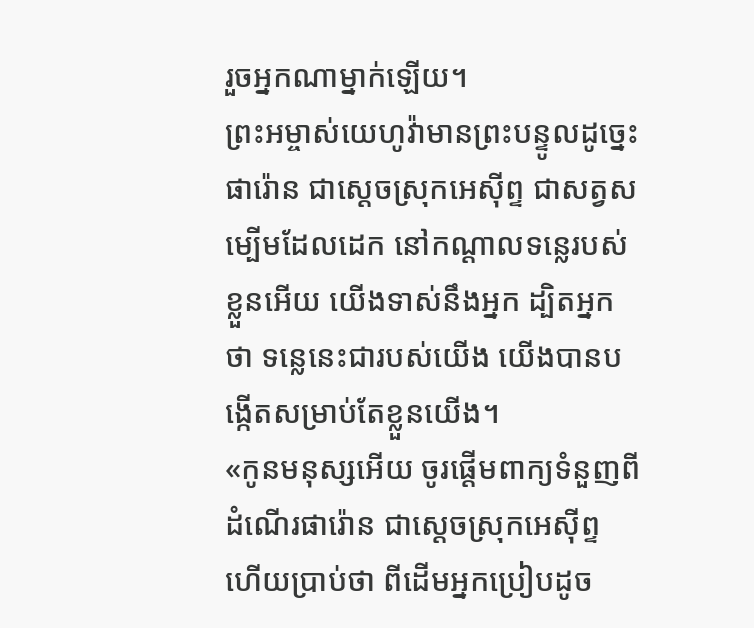រួចអ្នកណាម្នាក់ឡើយ។
ព្រះអម្ចាស់យេហូវ៉ាមានព្រះបន្ទូលដូច្នេះ ផារ៉ោន ជាស្តេចស្រុកអេស៊ីព្ទ ជាសត្វសម្បើមដែលដេក នៅកណ្ដាលទន្លេរបស់ខ្លួនអើយ យើងទាស់នឹងអ្នក ដ្បិតអ្នកថា ទន្លេនេះជារបស់យើង យើងបានបង្កើតសម្រាប់តែខ្លួនយើង។
«កូនមនុស្សអើយ ចូរផ្តើមពាក្យទំនួញពីដំណើរផារ៉ោន ជាស្តេចស្រុកអេស៊ីព្ទ ហើយប្រាប់ថា ពីដើមអ្នកប្រៀបដូច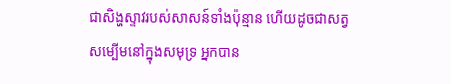ជាសិង្ហស្ទាវរបស់សាសន៍ទាំងប៉ុន្មាន ហើយដូចជាសត្វសម្បើមនៅក្នុងសមុទ្រ អ្នកបាន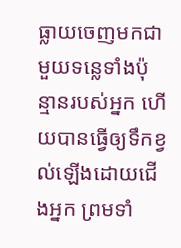ធ្លាយចេញមកជាមួយទន្លេទាំងប៉ុន្មានរបស់អ្នក ហើយបានធ្វើឲ្យទឹកខ្វល់ឡើងដោយជើងអ្នក ព្រមទាំ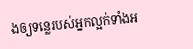ងឲ្យទន្លេរបស់អ្នកល្អក់ទាំងអ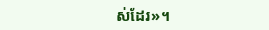ស់ដែរ»។